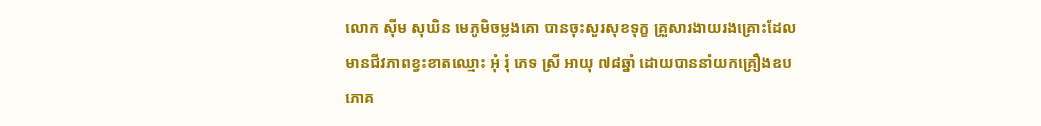លោក ស៊ីម សុឃិន មេភូមិចម្លងគោ បានចុះសួរសុខទុក្ខ គ្រួសារងាយរងគ្រោះដែលមានជីវភាពខ្វះខាតឈ្មោះ អុំ រុំ ភេទ ស្រី អាយុ ៧៨ឆ្នាំ ដោយបាននាំយកគ្រឿងឧបភោគ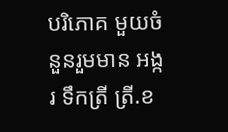បរិភោគ មួយចំនួនរួមមាន អង្ករ ទឹកត្រី ត្រី.ខ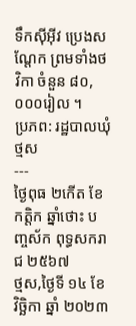ទឹកស៊ីអ៊ីវ ប្រេងសណ្តែក ព្រមទាំងថវិកា ចំនួន ៨០,០០០រៀល ។
ប្រភព: រដ្ឋបាលឃុំថ្មស
---
ថ្ងៃពុធ ២កើត ខែកត្តិក ឆ្នាំថោះ បញ្ចស័ក ពុទ្ធសករាជ ២៥៦៧
ថ្មស,ថ្ងៃទី ១៤ ខែ វិច្ឆិកា ឆ្នាំ ២០២៣